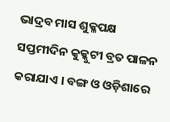ଭାଦ୍ରବ ମାସ ଶୁକ୍ଳପକ୍ଷ ସପ୍ତମୀଦିନ କୁକ୍କୁଟୀ ବ୍ରତ ପାଳନ କରାଯାଏ । ବଙ୍ଗ ଓ ଓଡ଼ିଶାରେ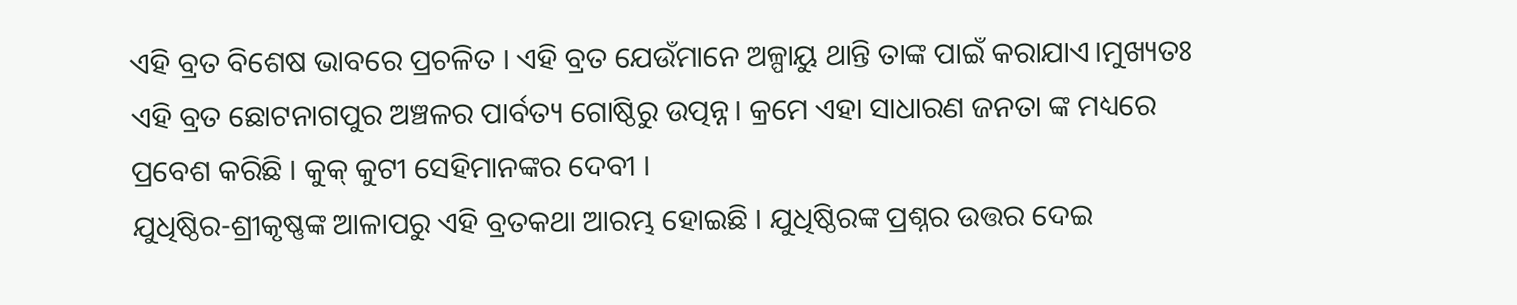ଏହି ବ୍ରତ ବିଶେଷ ଭାବରେ ପ୍ରଚଳିତ । ଏହି ବ୍ରତ ଯେଉଁମାନେ ଅଳ୍ପାୟୁ ଥାନ୍ତି ତାଙ୍କ ପାଇଁ କରାଯାଏ।ମୁଖ୍ୟତଃ ଏହି ବ୍ରତ ଛୋଟନାଗପୁର ଅଞ୍ଚଳର ପାର୍ବତ୍ୟ ଗୋଷ୍ଠିରୁ ଉତ୍ପନ୍ନ। କ୍ରମେ ଏହା ସାଧାରଣ ଜନତା ଙ୍କ ମଧ୍ୟରେ ପ୍ରବେଶ କରିଛି । କୁକ୍ କୁଟୀ ସେହିମାନଙ୍କର ଦେବୀ ।
ଯୁଧିଷ୍ଠିର-ଶ୍ରୀକୃଷ୍ଣଙ୍କ ଆଳାପରୁ ଏହି ବ୍ରତକଥା ଆରମ୍ଭ ହୋଇଛି । ଯୁଧିଷ୍ଠିରଙ୍କ ପ୍ରଶ୍ନର ଉତ୍ତର ଦେଇ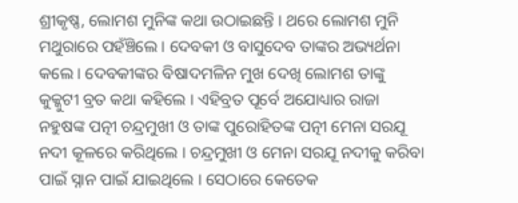ଶ୍ରୀକୃଷ୍ଣ, ଲୋମଶ ମୁନିଙ୍କ କଥା ଉଠାଇଛନ୍ତି । ଥରେ ଲୋମଶ ମୁନି ମଥୁରାରେ ପହଁଞ୍ଚିଲେ । ଦେବକୀ ଓ ବାସୁଦେବ ତାଙ୍କର ଅଭ୍ୟର୍ଥନା କଲେ । ଦେବକୀଙ୍କର ବିଷାଦମଳିନ ମୁଖ ଦେଖି ଲୋମଶ ତାଙ୍କୁ କୁକ୍କୁଟୀ ବ୍ରତ କଥା କହିଲେ । ଏହିବ୍ରତ ପୂର୍ବେ ଅଯୋଧ୍ୟାର ରାଜା ନହୁଷଙ୍କ ପତ୍ନୀ ଚନ୍ଦ୍ରମୁଖୀ ଓ ତାଙ୍କ ପୁରୋହିତଙ୍କ ପତ୍ନୀ ମେନା ସରଯୂ ନଦୀ କୂଳରେ କରିଥିଲେ । ଚନ୍ଦ୍ରମୁଖୀ ଓ ମେନା ସରଯୂ ନଦୀକୁ କରିବା ପାଇଁ ସ୍ନାନ ପାଇଁ ଯାଇଥିଲେ । ସେଠାରେ କେତେକ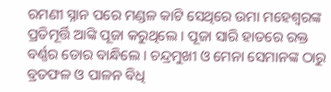ରମଣୀ ସ୍ନାନ ପରେ ମଣ୍ଡଳ କାଟି ସେଥିରେ ଉମା ମହେଶ୍ୱରଙ୍କ ପ୍ରତିମୂର୍ତ୍ତି ଆଙ୍କି ପୂଜା କରୁଥିଲେ । ପୂଜା ସାରି ହାତରେ ରକ୍ତ ବର୍ଣ୍ଣର ଡୋର ବାନ୍ଧିଲେ । ଚନ୍ଦ୍ରମୁଖୀ ଓ ମେନା ସେମାନଙ୍କ ଠାରୁ ବ୍ରତଫଳ ଓ ପାଳନ ବିଧି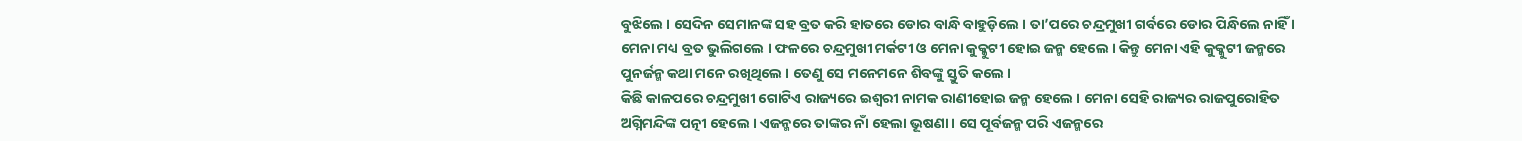ବୁଝିଲେ । ସେଦିନ ସେମାନଙ୍କ ସହ ବ୍ରତ କରି ହାତରେ ଡୋର ବାନ୍ଧି ବାହୁଡ଼ିଲେ । ତା’ପରେ ଚନ୍ଦ୍ରମୁଖୀ ଗର୍ବରେ ଡୋର ପିନ୍ଧିଲେ ନାହିଁ । ମେନା ମଧ୍ୟ ବ୍ରତ ଭୁଲିଗଲେ । ଫଳରେ ଚନ୍ଦ୍ରମୁଖୀ ମର୍କଟୀ ଓ ମେନା କୁକ୍କୁଟୀ ହୋଇ ଜନ୍ମ ହେଲେ । କିନ୍ତୁ ମେନା ଏହି କୁକ୍କୁଟୀ ଜନ୍ମରେ ପୁନର୍ଜନ୍ମ କଥା ମନେ ରଖିଥିଲେ । ତେଣୁ ସେ ମନେମନେ ଶିବଙ୍କୁ ସ୍ତୁତି କଲେ ।
କିଛି କାଳପରେ ଚନ୍ଦ୍ରମୁଖୀ ଗୋଟିଏ ରାଜ୍ୟରେ ଇଶ୍ୱରୀ ନାମକ ରାଣୀହୋଇ ଜନ୍ମ ହେଲେ । ମେନା ସେହି ରାଜ୍ୟର ରାଜପୁରୋହିତ ଅଗ୍ନିମନ୍ଦିଙ୍କ ପତ୍ନୀ ହେଲେ । ଏଜନ୍ମରେ ତାଙ୍କର ନାଁ ହେଲା ଭୂଷଣା । ସେ ପୂର୍ବଜନ୍ମ ପରି ଏଜନ୍ମରେ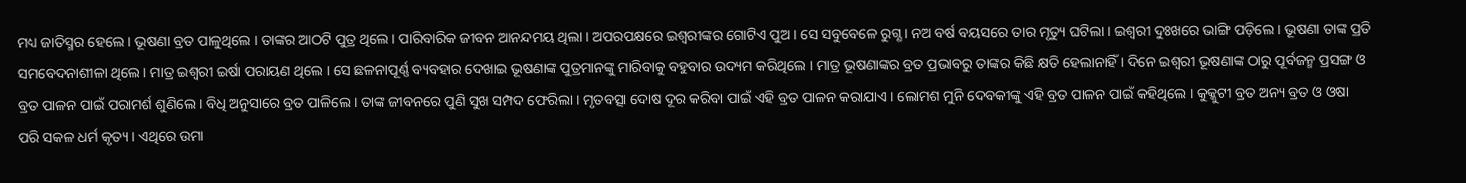ମଧ୍ୟ ଜାତିସ୍ମର ହେଲେ । ଭୂଷଣା ବ୍ରତ ପାଳୁଥିଲେ । ତାଙ୍କର ଆଠଟି ପୁତ୍ର ଥିଲେ । ପାରିବାରିକ ଜୀବନ ଆନନ୍ଦମୟ ଥିଲା । ଅପରପକ୍ଷରେ ଇଶ୍ୱରୀଙ୍କର ଗୋଟିଏ ପୁଅ । ସେ ସବୁବେଳେ ରୁଗ୍ଣ । ନଅ ବର୍ଷ ବୟସରେ ତାର ମୃତ୍ୟୁ ଘଟିଲା । ଇଶ୍ୱରୀ ଦୁଃଖରେ ଭାଙ୍ଗି ପଡ଼ିଲେ । ଭୂଷଣା ତାଙ୍କ ପ୍ରତି ସମବେଦନାଶୀଳା ଥିଲେ । ମାତ୍ର ଇଶ୍ୱରୀ ଇର୍ଷା ପରାୟଣ ଥିଲେ । ସେ ଛଳନାପୂର୍ଣ୍ଣ ବ୍ୟବହାର ଦେଖାଇ ଭୂଷଣାଙ୍କ ପୁତ୍ରମାନଙ୍କୁ ମାରିବାକୁ ବହୁବାର ଉଦ୍ୟମ କରିଥିଲେ । ମାତ୍ର ଭୂଷଣାଙ୍କର ବ୍ରତ ପ୍ରଭାବରୁ ତାଙ୍କର କିଛି କ୍ଷତି ହେଲାନାହିଁ । ଦିନେ ଇଶ୍ୱରୀ ଭୂଷଣାଙ୍କ ଠାରୁ ପୂର୍ବଜନ୍ମ ପ୍ରସଙ୍ଗ ଓ ବ୍ରତ ପାଳନ ପାଇଁ ପରାମର୍ଶ ଶୁଣିଲେ । ବିଧି ଅନୁସାରେ ବ୍ରତ ପାଳିଲେ । ତାଙ୍କ ଜୀବନରେ ପୁଣି ସୁଖ ସମ୍ପଦ ଫେରିଲା । ମୃତବତ୍ସା ଦୋଷ ଦୂର କରିବା ପାଇଁ ଏହି ବ୍ରତ ପାଳନ କରାଯାଏ । ଲୋମଶ ମୁନି ଦେବକୀଙ୍କୁ ଏହି ବ୍ରତ ପାଳନ ପାଇଁ କହିଥିଲେ । କୁକ୍କୁଟୀ ବ୍ରତ ଅନ୍ୟ ବ୍ରତ ଓ ଓଷା ପରି ସକଳ ଧର୍ମ କୃତ୍ୟ । ଏଥିରେ ଉମା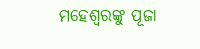ମହେଶ୍ୱରଙ୍କୁ ପୂଜା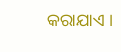କରାଯାଏ ।